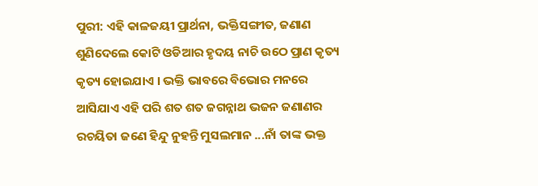ପୁରୀ: ଏହି କାଳଜୟୀ ପ୍ରାର୍ଥନା, ଭକ୍ତିସଙ୍ଗୀତ, ଜଣାଣ ଶୁଣିଦେଲେ କୋଟି ଓଡିଆର ହୃଦୟ ନାଚି ଉଠେ ପ୍ରାଣ କୃତ୍ୟ କୃତ୍ୟ ହୋଇଯାଏ । ଭକ୍ତି ଭାବରେ ବିଭୋର ମନରେ ଆସିଯାଏ ଏହି ପରି ଶତ ଶତ ଜଗନ୍ନାଥ ଭଜନ ଜଣାଣର ରଚୟିତା ଜଣେ ହିନ୍ଦୁ ନୁହନ୍ତି ମୁସଲମାନ ...ନାଁ ତାଙ୍କ ଭକ୍ତ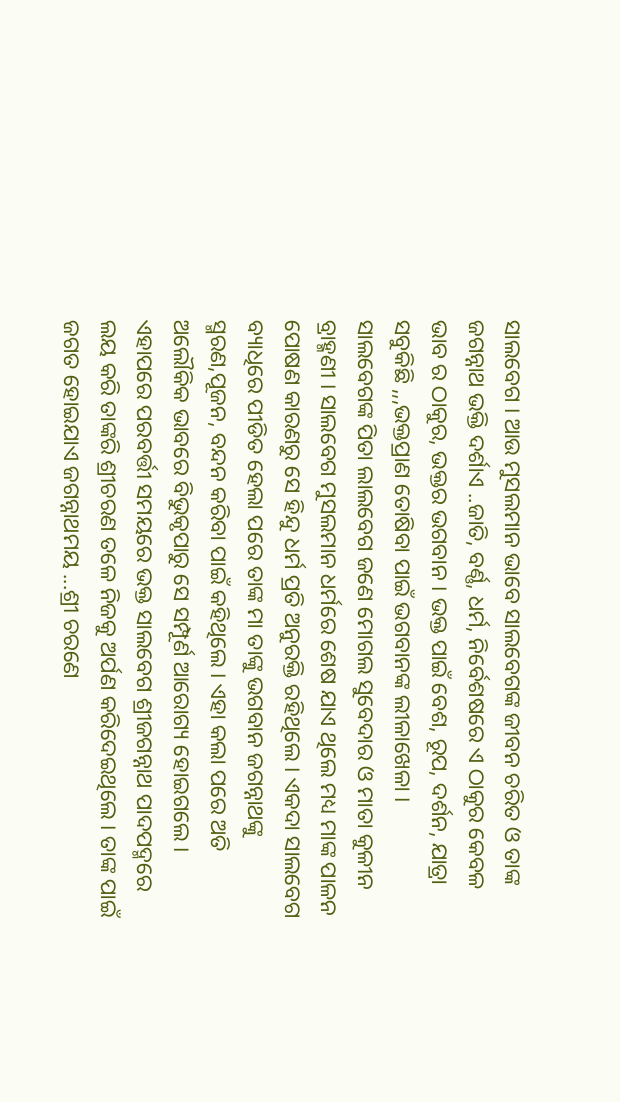ସାଲବେଗ । ଆଉ ମୁସଲମାନ ଭାବେ ସାଲବେଗଙ୍କ ଜୀବନ ଚରିତ ଓ ତାଙ୍କ ଜଗନ୍ନାଥ ଭକ୍ତି ଦର୍ଶାଏ ..ଜାତି, ବର୍ଣ୍ଣ, ଧର୍ମ, ନିର୍ବେଶଷରେ ଏ ଠାକୁର କେବଳ ଭାବ ର ଠାକୁର, ଭକ୍ତର ଭଗବାନ । ଭକ୍ତ ପାଇଁ ବେଶ, ରୂପ, ଦର୍ଶନ, ଯାତ୍ରା ସବୁକିଛି ,,,ଭକ୍ତପ୍ରାଣ ତୋଷିବା ପାଇଁ ଭଗବାନଙ୍କ ଲୀଳାଖେଳା ।
ସାଲବେଗଙ୍କ ପିତା ଲାଲବେଗ ଜଣେ ମୋଗଲ ସୁବେଦାର ଓ ମାତା କୁଳୀନ ବ୍ରାହ୍ମଣୀ । ସାଲବେଗ ମୁସଲମାନ ଧର୍ମରେ ଶେଷ ଯାଏ ଥିଲେ ମଧ୍ୟ ମାଙ୍କ ପାଳନ ପୋଷଣ କାରଣରୁ ସେ ହିନ୍ଦୁ ଧର୍ମ ପ୍ରତି ଅନୁରକ୍ତି ରହିଥିଲେ । ଏକଦା ସାଲବେଗ ବ୍ୟାଧିରେ ପୀଡିତ ହେଲା ପରେ ତାଙ୍କ ମା ତାଙ୍କୁ ଭଗବାନ ଜଗନ୍ନାଥଙ୍କୁ ସ୍ମରଣ,ପୂଜନ, ବନ୍ଦନ କରିବା ପାଇଁ କହିଥିଲେ । ଏହା କଲା ପରେ ଅତି ଅଲୌକିକ ଭାବରେ ବିଭୁକୃପାରୁ ସେ ସମ୍ପୂର୍ଣ ଆରୋଗ୍ୟ ହୋଇଗଲେ । ଏହାପରେ ପରବର୍ତ୍ତୀ ସମୟରେ ଭକ୍ତ ସାଲବେଗ ଶ୍ରୀଜଗନ୍ନାଥ ପାଦପଦ୍ମରେ ଲୟ କରି ତାଙ୍କରି ଶ୍ରୀଚରଣ ତଳେ ନିଜକୁ ଅର୍ପଣ କରିଦେଇଥିଲେ । ତାଙ୍କ ପାଇଁ ଜଗତ ହୋଇଯାଏ ଜଗନ୍ନାଥମୟ ...ଶ୍ରୀ ଚରଣେ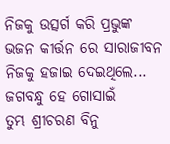ନିଜକୁ ଉତ୍ସର୍ଗ କରି ପ୍ରଭୁଙ୍କ ଭଜନ କୀର୍ତ୍ତନ ରେ ସାରାଜୀବନ ନିଜକୁ ହଜାଇ ଦେଇଥିଲେ...
ଜଗବନ୍ଧୁ ହେ ଗୋସାଇଁ
ତୁମ୍ଭ ଶ୍ରୀଚରଣ ବିନୁ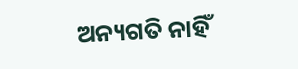ଅନ୍ୟଗତି ନାହିଁ